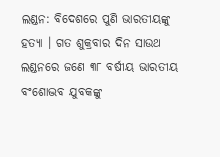ଲଣ୍ଡନ: ବିଦେଶରେ ପୁଣି ଭାରତୀୟଙ୍କୁ ହତ୍ୟା । ଗତ ଶୁକ୍ରବାର ଦିନ ସାଉଥ ଲଣ୍ଡନରେ ଜଣେ ୩୮ ବର୍ଷୀୟ ଭାରତୀୟ ବଂଶୋଦ୍ଭବ ଯୁବକଙ୍କୁ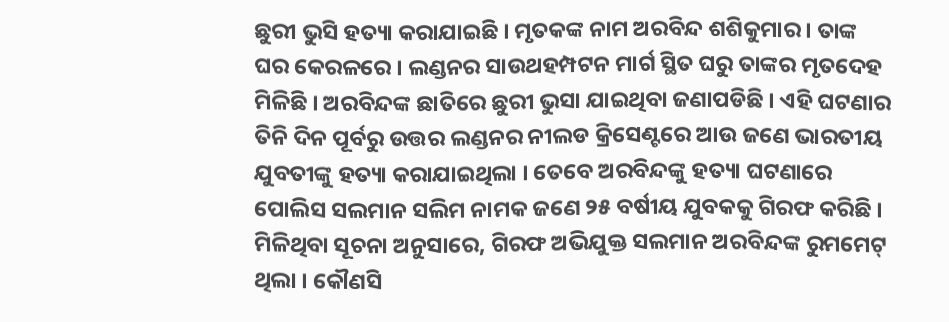ଛୁରୀ ଭୁସି ହତ୍ୟା କରାଯାଇଛି । ମୃତକଙ୍କ ନାମ ଅରବିନ୍ଦ ଶଶିକୁମାର । ତାଙ୍କ ଘର କେରଳରେ । ଲଣ୍ଡନର ସାଉଥହମ୍ପଟନ ମାର୍ଗ ସ୍ଥିତ ଘରୁ ତାଙ୍କର ମୃତଦେହ ମିଳିଛି । ଅରବିନ୍ଦଙ୍କ ଛାତିରେ ଛୁରୀ ଭୁସା ଯାଇଥିବା ଜଣାପଡିଛି । ଏହି ଘଟଣାର ତିନି ଦିନ ପୂର୍ବରୁ ଉତ୍ତର ଲଣ୍ଡନର ନୀଲଡ କ୍ରିସେଣ୍ଟରେ ଆଉ ଜଣେ ଭାରତୀୟ ଯୁବତୀଙ୍କୁ ହତ୍ୟା କରାଯାଇଥିଲା । ତେବେ ଅରବିନ୍ଦଙ୍କୁ ହତ୍ୟା ଘଟଣାରେ ପୋଲିସ ସଲମାନ ସଲିମ ନାମକ ଜଣେ ୨୫ ବର୍ଷୀୟ ଯୁବକକୁ ଗିରଫ କରିଛି ।
ମିଳିଥିବା ସୂଚନା ଅନୁସାରେ, ଗିରଫ ଅଭିଯୁକ୍ତ ସଲମାନ ଅରବିନ୍ଦଙ୍କ ରୁମମେଟ୍ ଥିଲା । କୌଣସି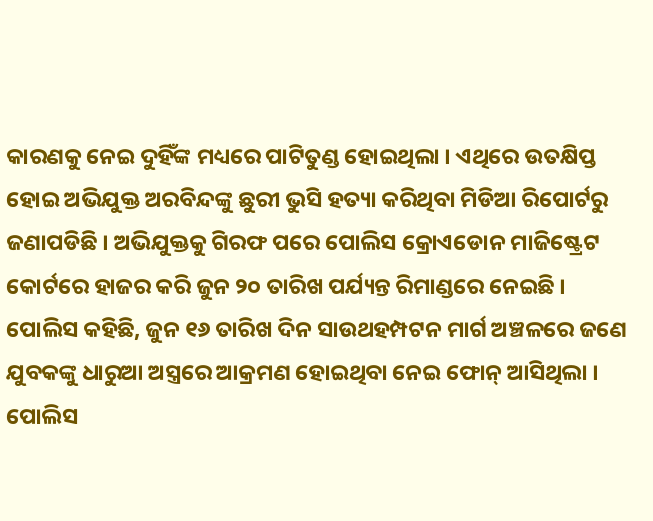କାରଣକୁ ନେଇ ଦୁହିଁଙ୍କ ମଧ୍ୟରେ ପାଟିତୁଣ୍ଡ ହୋଇଥିଲା । ଏଥିରେ ଉତକ୍ଷିପ୍ତ ହୋଇ ଅଭିଯୁକ୍ତ ଅରବିନ୍ଦଙ୍କୁ ଛୁରୀ ଭୁସି ହତ୍ୟା କରିଥିବା ମିଡିଆ ରିପୋର୍ଟରୁ ଜଣାପଡିଛି । ଅଭିଯୁକ୍ତକୁ ଗିରଫ ପରେ ପୋଲିସ କ୍ରୋଏଡୋନ ମାଜିଷ୍ଟ୍ରେଟ କୋର୍ଟରେ ହାଜର କରି ଜୁନ ୨୦ ତାରିଖ ପର୍ଯ୍ୟନ୍ତ ରିମାଣ୍ଡରେ ନେଇଛି ।
ପୋଲିସ କହିଛି, ଜୁନ ୧୬ ତାରିଖ ଦିନ ସାଉଥହମ୍ପଟନ ମାର୍ଗ ଅଞ୍ଚଳରେ ଜଣେ ଯୁବକଙ୍କୁ ଧାରୁଆ ଅସ୍ତ୍ରରେ ଆକ୍ରମଣ ହୋଇଥିବା ନେଇ ଫୋନ୍ ଆସିଥିଲା । ପୋଲିସ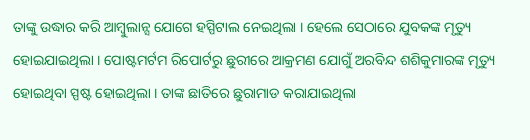ତାଙ୍କୁ ଉଦ୍ଧାର କରି ଆମ୍ବୁଲାନ୍ସ ଯୋଗେ ହସ୍ପିଟାଲ ନେଇଥିଲା । ହେଲେ ସେଠାରେ ଯୁବକଙ୍କ ମୃତ୍ୟୁ ହୋଇଯାଇଥିଲା । ପୋଷ୍ଟମର୍ଟମ ରିପୋର୍ଟରୁ ଛୁରୀରେ ଆକ୍ରମଣ ଯୋଗୁଁ ଅରବିନ୍ଦ ଶଶିକୁମାରଙ୍କ ମୃତ୍ୟୁ ହୋଇଥିବା ସ୍ପଷ୍ଟ ହୋଇଥିଲା । ତାଙ୍କ ଛାତିରେ ଛୁରାମାଡ କରାଯାଇଥିଲା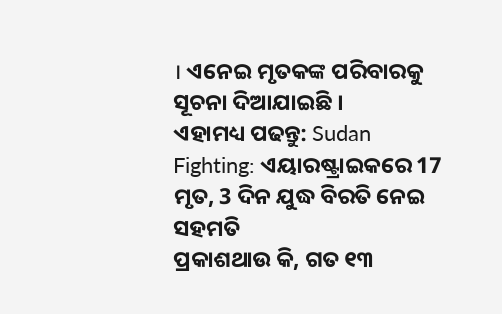। ଏନେଇ ମୃତକଙ୍କ ପରିବାରକୁ ସୂଚନା ଦିଆଯାଇଛି ।
ଏହାମଧ୍ୟ ପଢନ୍ତୁ: Sudan Fighting: ଏୟାରଷ୍ଟ୍ରାଇକରେ 17 ମୃତ, 3 ଦିନ ଯୁଦ୍ଧ ବିରତି ନେଇ ସହମତି
ପ୍ରକାଶଥାଉ କି, ଗତ ୧୩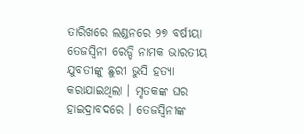ତାରିଖରେ ଲଣ୍ଡନରେ ୨୭ ବର୍ଷୀୟା ତେଜସ୍ବିନୀ ରେଡ୍ଡି ନାମକ ଭାରତୀୟ ଯୁବତୀଙ୍କୁ ଛୁରୀ ଭୁସି ହତ୍ୟା କରାଯାଇଥିଲା । ମୃତକଙ୍କ ଘର ହାଇଦ୍ରାବଦରେ । ତେଜସ୍ବିନୀଙ୍କ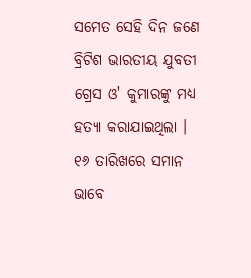ସମେତ ସେହି ଦିନ ଜଣେ ବ୍ରିଟିଶ ଭାରତୀୟ ଯୁବତୀ ଗ୍ରେସ ଓ' କୁମାରଙ୍କୁ ମଧ୍ୟ ହତ୍ୟା କରାଯାଇଥିଲା । ୧୬ ତାରିଖରେ ସମାନ ଭାବେ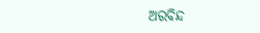ଅରବିନ୍ଦ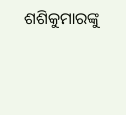ଶଶିକୁମାରଙ୍କୁ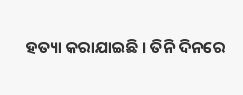ହତ୍ୟା କରାଯାଇଛି । ତିନି ଦିନରେ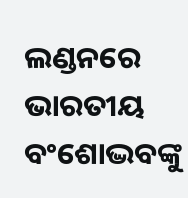ଲଣ୍ଡନରେ ଭାରତୀୟ ବଂଶୋଦ୍ଭବଙ୍କୁ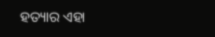ହତ୍ୟାର ଏହା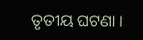ତୃତୀୟ ଘଟଣା ।